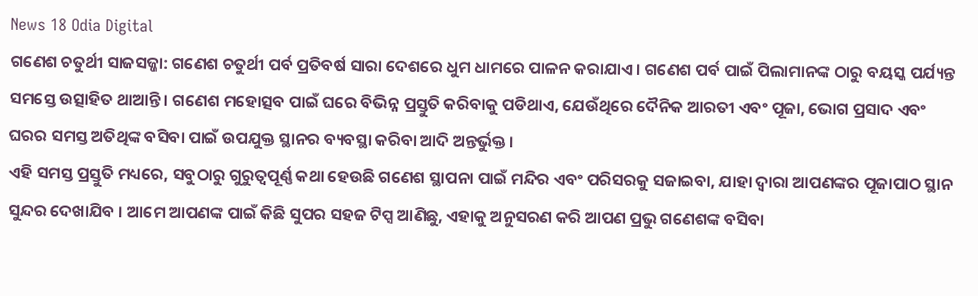News 18 Odia Digital
ଗଣେଶ ଚତୁର୍ଥୀ ସାଜସଜ୍ଜା: ଗଣେଶ ଚତୁର୍ଥୀ ପର୍ବ ପ୍ରତିବର୍ଷ ସାରା ଦେଶରେ ଧୁମ ଧାମରେ ପାଳନ କରାଯାଏ । ଗଣେଶ ପର୍ବ ପାଇଁ ପିଲାମାନଙ୍କ ଠାରୁ ବୟସ୍କ ପର୍ଯ୍ୟନ୍ତ ସମସ୍ତେ ଉତ୍ସାହିତ ଥାଆନ୍ତି । ଗଣେଶ ମହୋତ୍ସବ ପାଇଁ ଘରେ ବିଭିନ୍ନ ପ୍ରସ୍ତୁତି କରିବାକୁ ପଡିଥାଏ, ଯେଉଁଥିରେ ଦୈନିକ ଆରତୀ ଏବଂ ପୂଜା, ଭୋଗ ପ୍ରସାଦ ଏବଂ ଘରର ସମସ୍ତ ଅତିଥିଙ୍କ ବସିବା ପାଇଁ ଉପଯୁକ୍ତ ସ୍ଥାନର ବ୍ୟବସ୍ଥା କରିବା ଆଦି ଅନ୍ତର୍ଭୁକ୍ତ ।
ଏହି ସମସ୍ତ ପ୍ରସ୍ତୁତି ମଧ୍ୟରେ, ସବୁଠାରୁ ଗୁରୁତ୍ୱପୂର୍ଣ୍ଣ କଥା ହେଉଛି ଗଣେଶ ସ୍ଥାପନା ପାଇଁ ମନ୍ଦିର ଏବଂ ପରିସରକୁ ସଜାଇବା, ଯାହା ଦ୍ୱାରା ଆପଣଙ୍କର ପୂଜାପାଠ ସ୍ଥାନ ସୁନ୍ଦର ଦେଖାଯିବ । ଆମେ ଆପଣଙ୍କ ପାଇଁ କିଛି ସୁପର ସହଜ ଟିପ୍ସ ଆଣିଛୁ, ଏହାକୁ ଅନୁସରଣ କରି ଆପଣ ପ୍ରଭୁ ଗଣେଶଙ୍କ ବସିବା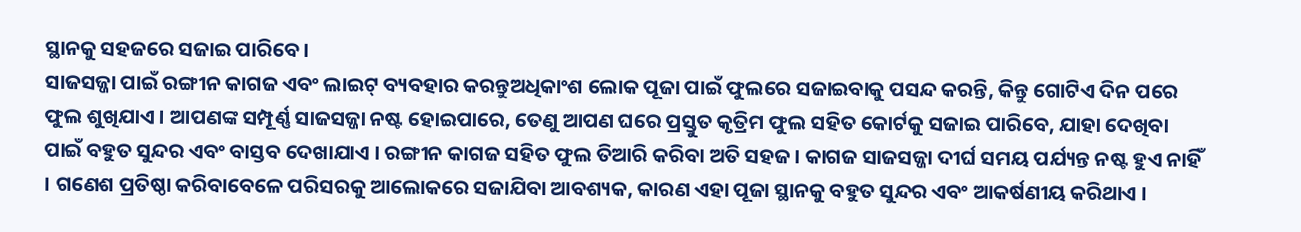ସ୍ଥାନକୁ ସହଜରେ ସଜାଇ ପାରିବେ ।
ସାଜସଜ୍ଜା ପାଇଁ ରଙ୍ଗୀନ କାଗଜ ଏବଂ ଲାଇଟ୍ ବ୍ୟବହାର କରନ୍ତୁଅଧିକାଂଶ ଲୋକ ପୂଜା ପାଇଁ ଫୁଲରେ ସଜାଇବାକୁ ପସନ୍ଦ କରନ୍ତି, କିନ୍ତୁ ଗୋଟିଏ ଦିନ ପରେ ଫୁଲ ଶୁଖିଯାଏ । ଆପଣଙ୍କ ସମ୍ପୂର୍ଣ୍ଣ ସାଜସଜ୍ଜା ନଷ୍ଟ ହୋଇପାରେ, ତେଣୁ ଆପଣ ଘରେ ପ୍ରସ୍ତୁତ କୃତ୍ରିମ ଫୁଲ ସହିତ କୋର୍ଟକୁ ସଜାଇ ପାରିବେ, ଯାହା ଦେଖିବା ପାଇଁ ବହୁତ ସୁନ୍ଦର ଏବଂ ବାସ୍ତବ ଦେଖାଯାଏ । ରଙ୍ଗୀନ କାଗଜ ସହିତ ଫୁଲ ତିଆରି କରିବା ଅତି ସହଜ । କାଗଜ ସାଜସଜ୍ଜା ଦୀର୍ଘ ସମୟ ପର୍ଯ୍ୟନ୍ତ ନଷ୍ଟ ହୁଏ ନାହିଁ । ଗଣେଶ ପ୍ରତିଷ୍ଠା କରିବାବେଳେ ପରିସରକୁ ଆଲୋକରେ ସଜାଯିବା ଆବଶ୍ୟକ, କାରଣ ଏହା ପୂଜା ସ୍ଥାନକୁ ବହୁତ ସୁନ୍ଦର ଏବଂ ଆକର୍ଷଣୀୟ କରିଥାଏ ।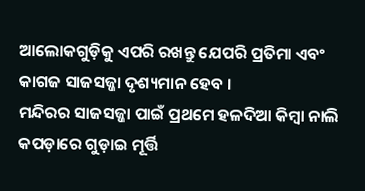ଆଲୋକଗୁଡ଼ିକୁ ଏପରି ରଖନ୍ତୁ ଯେପରି ପ୍ରତିମା ଏବଂ କାଗଜ ସାଜସଜ୍ଜା ଦୃଶ୍ୟମାନ ହେବ ।
ମନ୍ଦିରର ସାଜସଜ୍ଜା ପାଇଁ ପ୍ରଥମେ ହଳଦିଆ କିମ୍ବା ନାଲି କପଡ଼ାରେ ଗୁଡ଼ାଇ ମୂର୍ତ୍ତି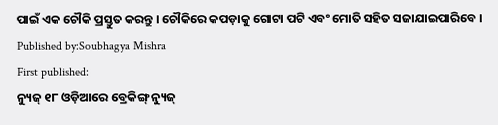ପାଇଁ ଏକ ଚୌକି ପ୍ରସ୍ତୁତ କରନ୍ତୁ । ଚୌକିରେ କପଡ଼ାକୁ ଗୋଟା ପଟି ଏବଂ ମୋତି ସହିତ ସଜାଯାଇପାରିବେ ।
Published by:Soubhagya Mishra
First published:
ନ୍ୟୁଜ୍ ୧୮ ଓଡ଼ିଆରେ ବ୍ରେକିଙ୍ଗ୍ ନ୍ୟୁଜ୍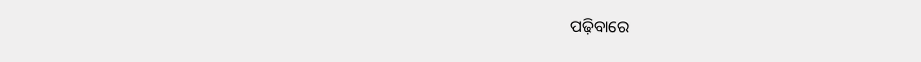ପଢ଼ିବାରେ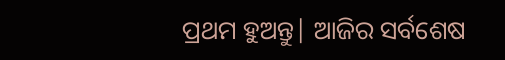ପ୍ରଥମ ହୁଅନ୍ତୁ| ଆଜିର ସର୍ବଶେଷ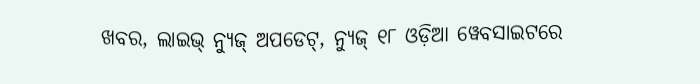ଖବର, ଲାଇଭ୍ ନ୍ୟୁଜ୍ ଅପଡେଟ୍, ନ୍ୟୁଜ୍ ୧୮ ଓଡ଼ିଆ ୱେବସାଇଟରେ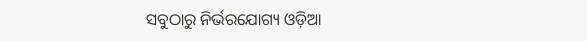ସବୁଠାରୁ ନିର୍ଭରଯୋଗ୍ୟ ଓଡ଼ିଆ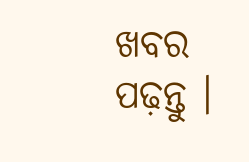ଖବର ପଢ଼ନ୍ତୁ ।